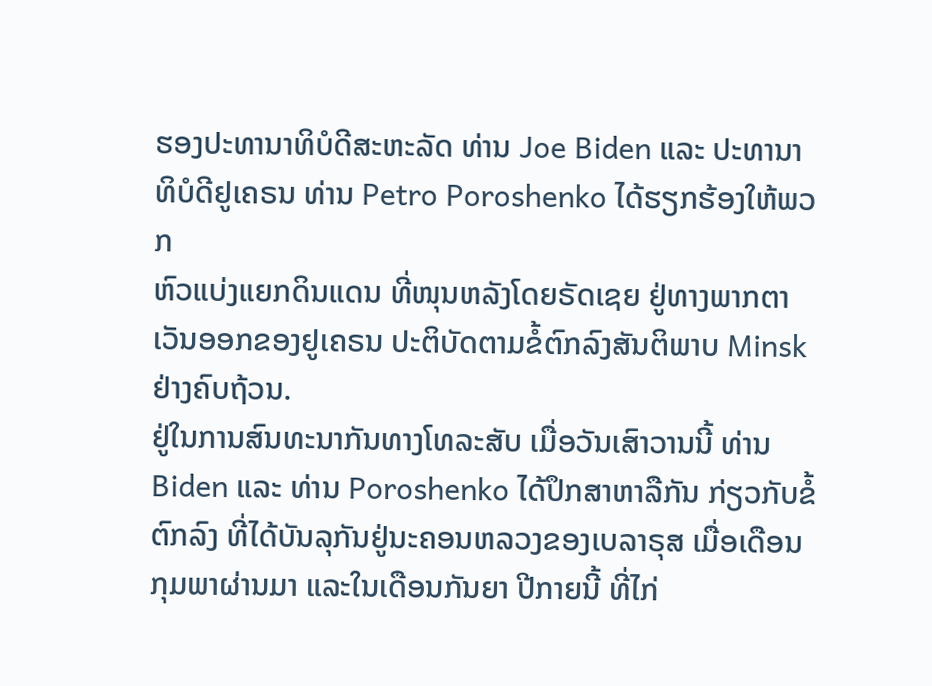ຮອງປະທານາທິບໍດີສະຫະລັດ ທ່ານ Joe Biden ແລະ ປະທານາ
ທິບໍດີຢູເຄຣນ ທ່ານ Petro Poroshenko ໄດ້ຮຽກຮ້ອງໃຫ້ພວກ
ຫົວແບ່ງແຍກດິນແດນ ທີ່ໜຸນຫລັງໂດຍຣັດເຊຍ ຢູ່ທາງພາກຕາ
ເວັນອອກຂອງຢູເຄຣນ ປະຕິບັດຕາມຂໍ້ຕົກລົງສັນຕິພາບ Minsk
ຢ່າງຄົບຖ້ວນ.
ຢູ່ໃນການສົນທະນາກັນທາງໂທລະສັບ ເມື່ອວັນເສົາວານນີ້ ທ່ານ
Biden ແລະ ທ່ານ Poroshenko ໄດ້ປຶກສາຫາລືກັນ ກ່ຽວກັບຂໍ້
ຕົກລົງ ທີ່ໄດ້ບັນລຸກັນຢູ່ນະຄອນຫລວງຂອງເບລາຣຸສ ເມື່ອເດືອນ
ກຸມພາຜ່ານມາ ແລະໃນເດືອນກັນຍາ ປີກາຍນີ້ ທີ່ໄກ່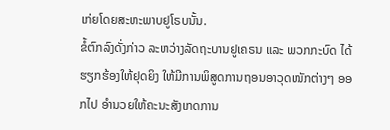ເກ່ຍໂດຍສະຫະພາບຢູໂຣບນັ້ນ.
ຂໍ້ຕົກລົງດັ່ງກ່າວ ລະຫວ່າງລັດຖະບານຢູເຄຣນ ແລະ ພວກກະບົດ ໄດ້ຮຽກຮ້ອງໃຫ້ຢຸດຍິງ ໃຫ້ມີການພິສູດການຖອນອາວຸດໜັກຕ່າງໆ ອອກໄປ ອຳນວຍໃຫ້ຄະນະສັງເກດການ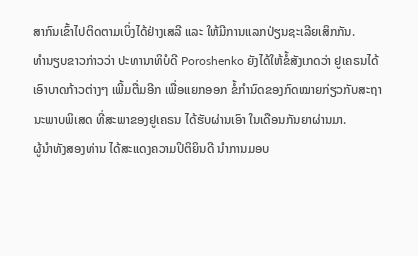ສາກົນເຂົ້າໄປຕິດຕາມເບິ່ງໄດ້ຢ່າງເສລີ ແລະ ໃຫ້ມີການແລກປ່ຽນຊະເລີຍເສິກກັນ.
ທຳນຽບຂາວກ່າວວ່າ ປະທານາທິບໍດີ Poroshenko ຍັງໄດ້ໃຫ້ຂໍ້ສັງເກດວ່າ ຢູເຄຣນໄດ້
ເອົາບາດກ້າວຕ່າງໆ ເພີ້ມຕື່ມອີກ ເພື່ອແຍກອອກ ຂໍ້ກຳນົດຂອງກົດໝາຍກ່ຽວກັບສະຖາ
ນະພາບພິເສດ ທີ່ສະພາຂອງຢູເຄຣນ ໄດ້ຮັບຜ່ານເອົາ ໃນເດືອນກັນຍາຜ່ານມາ.
ຜູ້ນຳທັງສອງທ່ານ ໄດ້ສະແດງຄວາມປິຕິຍິນດີ ນຳການມອບ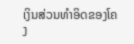ເງິນສ່ວນທຳອິດຂອງໂຄງ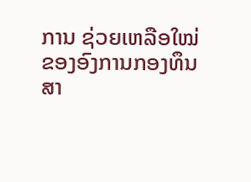ການ ຊ່ວຍເຫລືອໃໝ່ ຂອງອົງການກອງທຶນສາ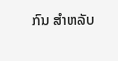ກົນ ສຳຫລັບ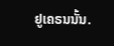ຢູເຄຣນນັ້ນ.